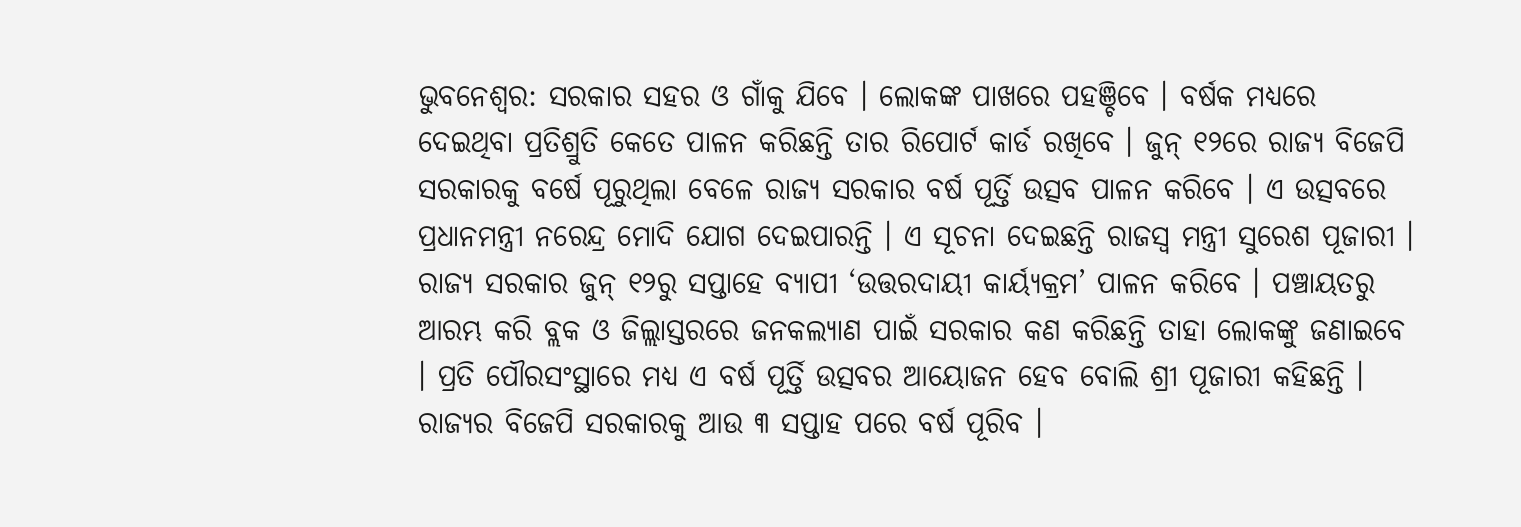ଭୁବନେଶ୍ୱର: ସରକାର ସହର ଓ ଗାଁକୁ ଯିବେ । ଲୋକଙ୍କ ପାଖରେ ପହଞ୍ଚିବେ । ବର୍ଷକ ମଧ୍ୟରେ ଦେଇଥିବା ପ୍ରତିଶ୍ରୁତି କେତେ ପାଳନ କରିଛନ୍ତି ତାର ରିପୋର୍ଟ କାର୍ଡ ରଖିବେ । ଜୁନ୍ ୧୨ରେ ରାଜ୍ୟ ବିଜେପି ସରକାରକୁ ବର୍ଷେ ପୂରୁଥିଲା ବେଳେ ରାଜ୍ୟ ସରକାର ବର୍ଷ ପୂର୍ତ୍ତି ଉତ୍ସବ ପାଳନ କରିବେ । ଏ ଉତ୍ସବରେ ପ୍ରଧାନମନ୍ତ୍ରୀ ନରେନ୍ଦ୍ର ମୋଦି ଯୋଗ ଦେଇପାରନ୍ତି । ଏ ସୂଚନା ଦେଇଛନ୍ତି ରାଜସ୍ୱ ମନ୍ତ୍ରୀ ସୁରେଶ ପୂଜାରୀ । ରାଜ୍ୟ ସରକାର ଜୁନ୍ ୧୨ରୁ ସପ୍ତାହେ ବ୍ୟାପୀ ‘ଉତ୍ତରଦାୟୀ କାର୍ୟ୍ୟକ୍ରମ’ ପାଳନ କରିବେ । ପଞ୍ଚାୟତରୁ ଆରମ୍ଭ କରି ବ୍ଲକ ଓ ଜିଲ୍ଲାସ୍ତରରେ ଜନକଲ୍ୟାଣ ପାଇଁ ସରକାର କଣ କରିଛନ୍ତି ତାହା ଲୋକଙ୍କୁ ଜଣାଇବେ । ପ୍ରତି ପୌରସଂସ୍ଥାରେ ମଧ୍ୟ ଏ ବର୍ଷ ପୂର୍ତ୍ତି ଉତ୍ସବର ଆୟୋଜନ ହେବ ବୋଲି ଶ୍ରୀ ପୂଜାରୀ କହିଛନ୍ତି ।
ରାଜ୍ୟର ବିଜେପି ସରକାରକୁ ଆଉ ୩ ସପ୍ତାହ ପରେ ବର୍ଷ ପୂରିବ ।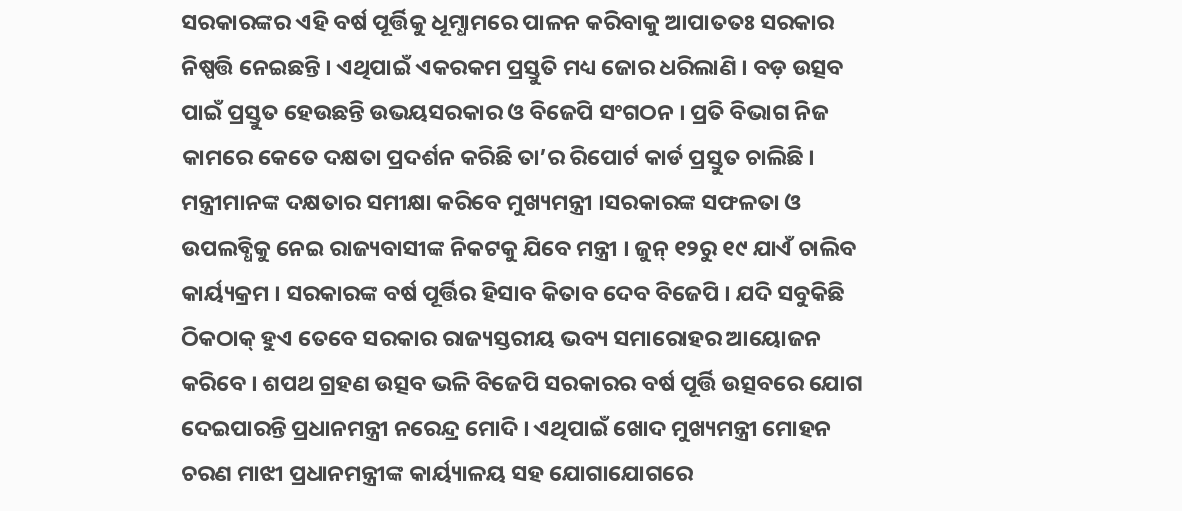ସରକାରଙ୍କର ଏହି ବର୍ଷ ପୂର୍ତ୍ତିକୁ ଧୂମ୍ଧାମରେ ପାଳନ କରିବାକୁ ଆପାତତଃ ସରକାର ନିଷ୍ପତ୍ତି ନେଇଛନ୍ତି । ଏଥିପାଇଁ ଏକରକମ ପ୍ରସ୍ତୁତି ମଧ୍ୟ ଜୋର ଧରିଲାଣି । ବଡ଼ ଉତ୍ସବ ପାଇଁ ପ୍ରସ୍ତୁତ ହେଉଛନ୍ତି ଉଭୟସରକାର ଓ ବିଜେପି ସଂଗଠନ । ପ୍ରତି ବିଭାଗ ନିଜ କାମରେ କେତେ ଦକ୍ଷତା ପ୍ରଦର୍ଶନ କରିଛି ତା’ର ରିପୋର୍ଟ କାର୍ଡ ପ୍ରସ୍ତୁତ ଚାଲିଛି । ମନ୍ତ୍ରୀମାନଙ୍କ ଦକ୍ଷତାର ସମୀକ୍ଷା କରିବେ ମୁଖ୍ୟମନ୍ତ୍ରୀ ।ସରକାରଙ୍କ ସଫଳତା ଓ ଉପଲବ୍ଧିକୁ ନେଇ ରାଜ୍ୟବାସୀଙ୍କ ନିକଟକୁ ଯିବେ ମନ୍ତ୍ରୀ । ଜୁନ୍ ୧୨ରୁ ୧୯ ଯାଏଁ ଚାଲିବ କାର୍ୟ୍ୟକ୍ରମ । ସରକାରଙ୍କ ବର୍ଷ ପୂର୍ତ୍ତିର ହିସାବ କିତାବ ଦେବ ବିଜେପି । ଯଦି ସବୁକିଛି ଠିକଠାକ୍ ହୁଏ ତେବେ ସରକାର ରାଜ୍ୟସ୍ତରୀୟ ଭବ୍ୟ ସମାରୋହର ଆୟୋଜନ କରିବେ । ଶପଥ ଗ୍ରହଣ ଉତ୍ସବ ଭଳି ବିଜେପି ସରକାରର ବର୍ଷ ପୂର୍ତ୍ତି ଉତ୍ସବରେ ଯୋଗ ଦେଇପାରନ୍ତି ପ୍ରଧାନମନ୍ତ୍ରୀ ନରେନ୍ଦ୍ର ମୋଦି । ଏଥିପାଇଁ ଖୋଦ ମୁଖ୍ୟମନ୍ତ୍ରୀ ମୋହନ ଚରଣ ମାଝୀ ପ୍ରଧାନମନ୍ତ୍ରୀଙ୍କ କାର୍ୟ୍ୟାଳୟ ସହ ଯୋଗାଯୋଗରେ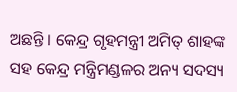ଅଛନ୍ତି । କେନ୍ଦ୍ର ଗୃହମନ୍ତ୍ରୀ ଅମିତ୍ ଶାହଙ୍କ ସହ କେନ୍ଦ୍ର ମନ୍ତ୍ରିମଣ୍ଡଳର ଅନ୍ୟ ସଦସ୍ୟ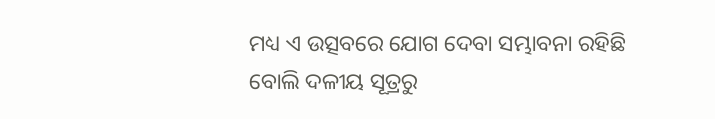ମଧ୍ୟ ଏ ଉତ୍ସବରେ ଯୋଗ ଦେବା ସମ୍ଭାବନା ରହିଛି ବୋଲି ଦଳୀୟ ସୂତ୍ରରୁ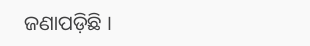ଜଣାପଡ଼ିଛି ।